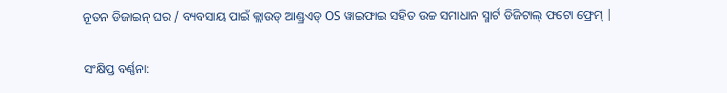ନୂତନ ଡିଜାଇନ୍ ଘର / ବ୍ୟବସାୟ ପାଇଁ କ୍ଲାଉଡ୍ ଆଣ୍ଡ୍ରଏଡ୍ OS ୱାଇଫାଇ ସହିତ ଉଚ୍ଚ ସମାଧାନ ସ୍ମାର୍ଟ ଡିଜିଟାଲ୍ ଫଟୋ ଫ୍ରେମ୍ |

ସଂକ୍ଷିପ୍ତ ବର୍ଣ୍ଣନା: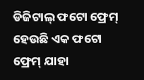ଡିଜିଟାଲ୍ ଫଟୋ ଫ୍ରେମ୍ ହେଉଛି ଏକ ଫଟୋ ଫ୍ରେମ୍ ଯାହା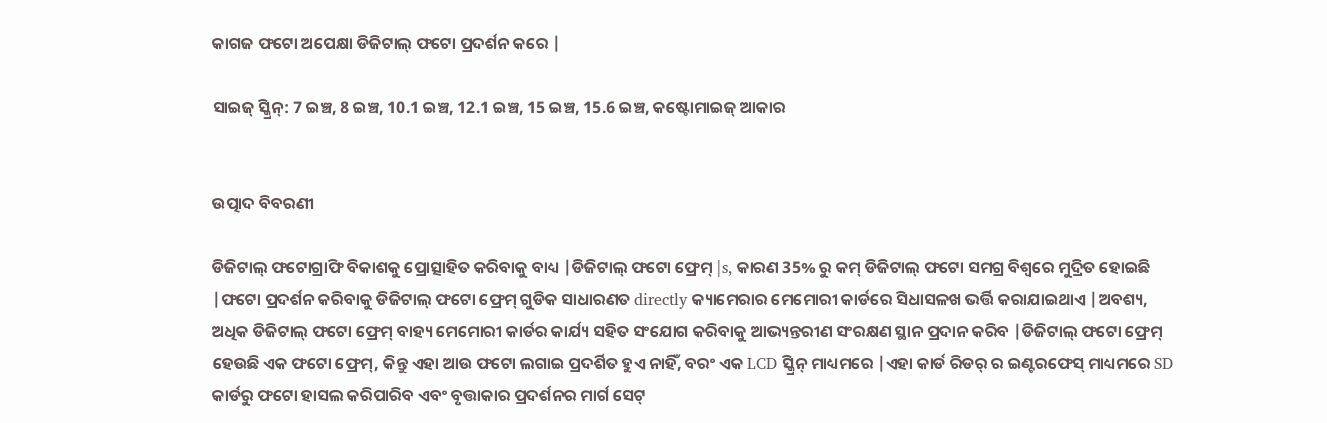କାଗଜ ଫଟୋ ଅପେକ୍ଷା ଡିଜିଟାଲ୍ ଫଟୋ ପ୍ରଦର୍ଶନ କରେ |

ସାଇଜ୍ ସ୍କ୍ରିନ୍: 7 ଇଞ୍ଚ, 8 ଇଞ୍ଚ, 10.1 ଇଞ୍ଚ, 12.1 ଇଞ୍ଚ, 15 ଇଞ୍ଚ, 15.6 ଇଞ୍ଚ, କଷ୍ଟୋମାଇଜ୍ ଆକାର


ଉତ୍ପାଦ ବିବରଣୀ

ଡିଜିଟାଲ୍ ଫଟୋଗ୍ରାଫି ବିକାଶକୁ ପ୍ରୋତ୍ସାହିତ କରିବାକୁ ବାଧ୍ୟ |ଡିଜିଟାଲ୍ ଫଟୋ ଫ୍ରେମ୍ |s, କାରଣ 35% ରୁ କମ୍ ଡିଜିଟାଲ୍ ଫଟୋ ସମଗ୍ର ବିଶ୍ୱରେ ମୁଦ୍ରିତ ହୋଇଛି |ଫଟୋ ପ୍ରଦର୍ଶନ କରିବାକୁ ଡିଜିଟାଲ୍ ଫଟୋ ଫ୍ରେମ୍ ଗୁଡିକ ସାଧାରଣତ directly କ୍ୟାମେରାର ମେମୋରୀ କାର୍ଡରେ ସିଧାସଳଖ ଭର୍ତ୍ତି କରାଯାଇଥାଏ |ଅବଶ୍ୟ, ଅଧିକ ଡିଜିଟାଲ୍ ଫଟୋ ଫ୍ରେମ୍ ବାହ୍ୟ ମେମୋରୀ କାର୍ଡର କାର୍ଯ୍ୟ ସହିତ ସଂଯୋଗ କରିବାକୁ ଆଭ୍ୟନ୍ତରୀଣ ସଂରକ୍ଷଣ ସ୍ଥାନ ପ୍ରଦାନ କରିବ |ଡିଜିଟାଲ୍ ଫଟୋ ଫ୍ରେମ୍ ହେଉଛି ଏକ ଫଟୋ ଫ୍ରେମ୍, କିନ୍ତୁ ଏହା ଆଉ ଫଟୋ ଲଗାଇ ପ୍ରଦର୍ଶିତ ହୁଏ ନାହିଁ, ବରଂ ଏକ LCD ସ୍କ୍ରିନ୍ ମାଧ୍ୟମରେ |ଏହା କାର୍ଡ ରିଡର୍ ର ଇଣ୍ଟରଫେସ୍ ମାଧ୍ୟମରେ SD କାର୍ଡରୁ ଫଟୋ ହାସଲ କରିପାରିବ ଏବଂ ବୃତ୍ତାକାର ପ୍ରଦର୍ଶନର ମାର୍ଗ ସେଟ୍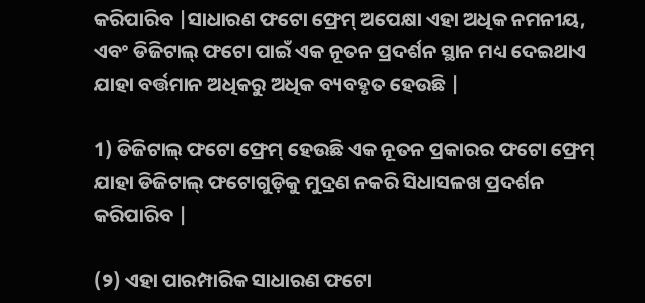କରିପାରିବ |ସାଧାରଣ ଫଟୋ ଫ୍ରେମ୍ ଅପେକ୍ଷା ଏହା ଅଧିକ ନମନୀୟ, ଏବଂ ଡିଜିଟାଲ୍ ଫଟୋ ପାଇଁ ଏକ ନୂତନ ପ୍ରଦର୍ଶନ ସ୍ଥାନ ମଧ୍ୟ ଦେଇଥାଏ ଯାହା ବର୍ତ୍ତମାନ ଅଧିକରୁ ଅଧିକ ବ୍ୟବହୃତ ହେଉଛି |

1) ଡିଜିଟାଲ୍ ଫଟୋ ଫ୍ରେମ୍ ହେଉଛି ଏକ ନୂତନ ପ୍ରକାରର ଫଟୋ ଫ୍ରେମ୍ ଯାହା ଡିଜିଟାଲ୍ ଫଟୋଗୁଡ଼ିକୁ ମୁଦ୍ରଣ ନକରି ସିଧାସଳଖ ପ୍ରଦର୍ଶନ କରିପାରିବ |

(୨) ଏହା ପାରମ୍ପାରିକ ସାଧାରଣ ଫଟୋ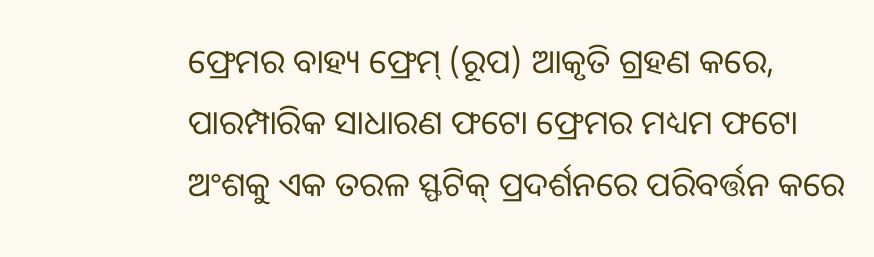ଫ୍ରେମର ବାହ୍ୟ ଫ୍ରେମ୍ (ରୂପ) ଆକୃତି ଗ୍ରହଣ କରେ, ପାରମ୍ପାରିକ ସାଧାରଣ ଫଟୋ ଫ୍ରେମର ମଧ୍ୟମ ଫଟୋ ଅଂଶକୁ ଏକ ତରଳ ସ୍ଫଟିକ୍ ପ୍ରଦର୍ଶନରେ ପରିବର୍ତ୍ତନ କରେ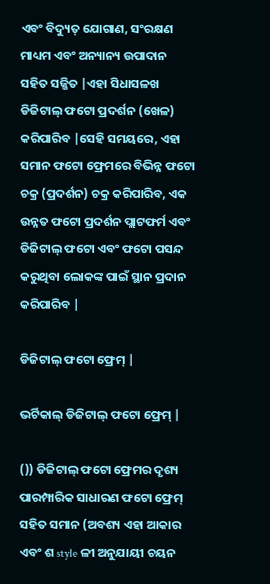ଏବଂ ବିଦ୍ୟୁତ୍ ଯୋଗାଣ, ସଂରକ୍ଷଣ ମାଧ୍ୟମ ଏବଂ ଅନ୍ୟାନ୍ୟ ଉପାଦାନ ସହିତ ସଜ୍ଜିତ |ଏହା ସିଧାସଳଖ ଡିଜିଟାଲ୍ ଫଟୋ ପ୍ରଦର୍ଶନ (ଖେଳ) କରିପାରିବ |ସେହି ସମୟରେ, ଏହା ସମାନ ଫଟୋ ଫ୍ରେମରେ ବିଭିନ୍ନ ଫଟୋ ଚକ୍ର (ପ୍ରଦର୍ଶନ) ଚକ୍ର କରିପାରିବ, ଏକ ଉନ୍ନତ ଫଟୋ ପ୍ରଦର୍ଶନ ପ୍ଲାଟଫର୍ମ ଏବଂ ଡିଜିଟାଲ୍ ଫଟୋ ଏବଂ ଫଟୋ ପସନ୍ଦ କରୁଥିବା ଲୋକଙ୍କ ପାଇଁ ସ୍ଥାନ ପ୍ରଦାନ କରିପାରିବ |

ଡିଜିଟାଲ୍ ଫଟୋ ଫ୍ରେମ୍ |

ଭର୍ଟିକାଲ୍ ଡିଜିଟାଲ୍ ଫଟୋ ଫ୍ରେମ୍ |

()) ଡିଜିଟାଲ୍ ଫଟୋ ଫ୍ରେମର ଦୃଶ୍ୟ ପାରମ୍ପାରିକ ସାଧାରଣ ଫଟୋ ଫ୍ରେମ୍ ସହିତ ସମାନ (ଅବଶ୍ୟ ଏହା ଆକାର ଏବଂ ଶ style ଳୀ ଅନୁଯାୟୀ ଚୟନ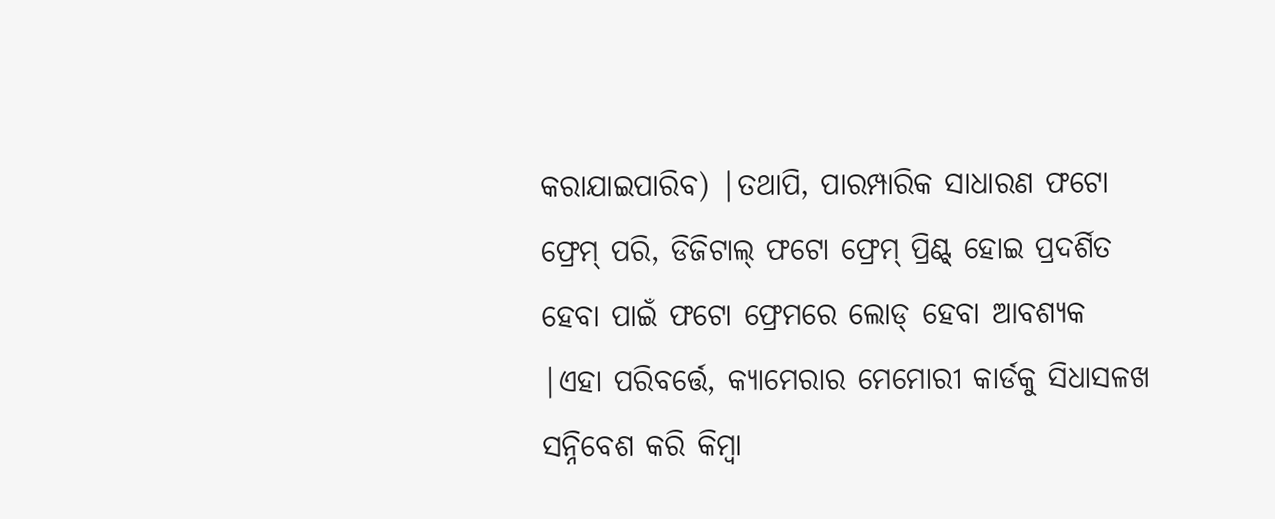କରାଯାଇପାରିବ) |ତଥାପି, ପାରମ୍ପାରିକ ସାଧାରଣ ଫଟୋ ଫ୍ରେମ୍ ପରି, ଡିଜିଟାଲ୍ ଫଟୋ ଫ୍ରେମ୍ ପ୍ରିଣ୍ଟ୍ ହୋଇ ପ୍ରଦର୍ଶିତ ହେବା ପାଇଁ ଫଟୋ ଫ୍ରେମରେ ଲୋଡ୍ ହେବା ଆବଶ୍ୟକ |ଏହା ପରିବର୍ତ୍ତେ, କ୍ୟାମେରାର ମେମୋରୀ କାର୍ଡକୁ ସିଧାସଳଖ ସନ୍ନିବେଶ କରି କିମ୍ବା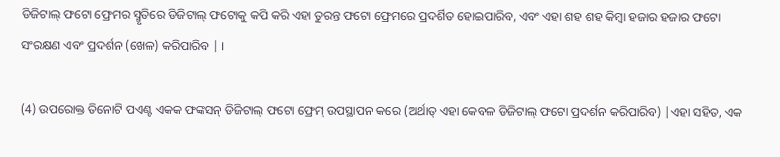ଡିଜିଟାଲ୍ ଫଟୋ ଫ୍ରେମର ସ୍ମୃତିରେ ଡିଜିଟାଲ୍ ଫଟୋକୁ କପି କରି ଏହା ତୁରନ୍ତ ଫଟୋ ଫ୍ରେମରେ ପ୍ରଦର୍ଶିତ ହୋଇପାରିବ, ଏବଂ ଏହା ଶହ ଶହ କିମ୍ବା ହଜାର ହଜାର ଫଟୋ ସଂରକ୍ଷଣ ଏବଂ ପ୍ରଦର୍ଶନ (ଖେଳ) କରିପାରିବ | ।

(4) ଉପରୋକ୍ତ ତିନୋଟି ପଏଣ୍ଟ ଏକକ ଫଙ୍କସନ୍ ଡିଜିଟାଲ୍ ଫଟୋ ଫ୍ରେମ୍ ଉପସ୍ଥାପନ କରେ (ଅର୍ଥାତ୍ ଏହା କେବଳ ଡିଜିଟାଲ୍ ଫଟୋ ପ୍ରଦର୍ଶନ କରିପାରିବ) |ଏହା ସହିତ, ଏକ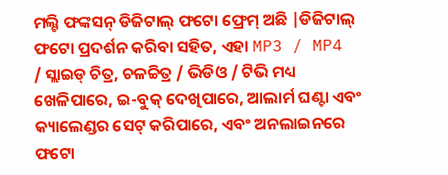ମଲ୍ଟି ଫଙ୍କସନ୍ ଡିଜିଟାଲ୍ ଫଟୋ ଫ୍ରେମ୍ ଅଛି |ଡିଜିଟାଲ୍ ଫଟୋ ପ୍ରଦର୍ଶନ କରିବା ସହିତ, ଏହା MP3 / MP4 / ସ୍ଲାଇଡ୍ ଚିତ୍ର, ଚଳଚ୍ଚିତ୍ର / ଭିଡିଓ / ଟିଭି ମଧ୍ୟ ଖେଳିପାରେ, ଇ-ବୁକ୍ ଦେଖିପାରେ, ଆଲାର୍ମ ଘଣ୍ଟା ଏବଂ କ୍ୟାଲେଣ୍ଡର ସେଟ୍ କରିପାରେ, ଏବଂ ଅନଲାଇନରେ ଫଟୋ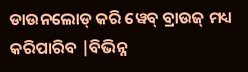ଡାଉନଲୋଡ୍ କରି ୱେବ୍ ବ୍ରାଉଜ୍ ମଧ୍ୟ କରିପାରିବ |ବିଭିନ୍ନ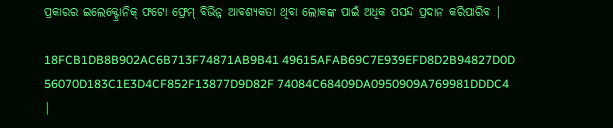ପ୍ରକାରର ଇଲେକ୍ଟ୍ରୋନିକ୍ ଫଟୋ ଫ୍ରେମ୍ ବିଭିନ୍ନ ଆବଶ୍ୟକତା ଥିବା ଲୋକଙ୍କ ପାଇଁ ଅଧିକ ପସନ୍ଦ ପ୍ରଦାନ କରିପାରିବ |

18FCB1DB8B902AC6B713F74871AB9B41 49615AFAB69C7E939EFD8D2B94827D0D 56070D183C1E3D4CF852F13877D9D82F 74084C68409DA0950909A769981DDDC4 |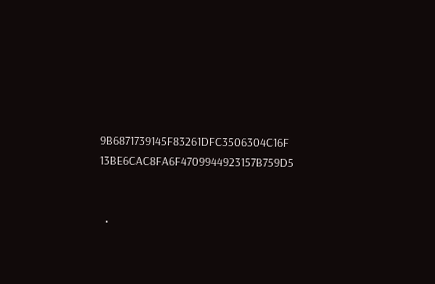9B6871739145F83261DFC3506304C16F 13BE6CAC8FA6F4709944923157B759D5


  •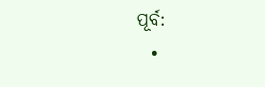ପୂର୍ବ:
  •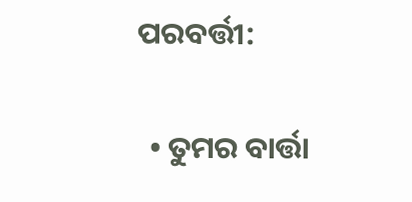ପରବର୍ତ୍ତୀ:

  • ତୁମର ବାର୍ତ୍ତା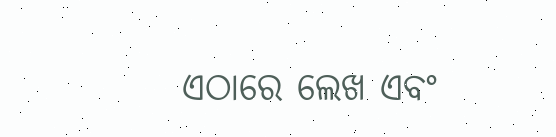ଏଠାରେ ଲେଖ ଏବଂ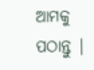ଆମକୁ ପଠାନ୍ତୁ |